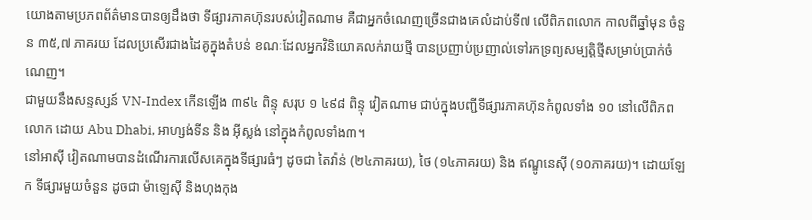យោងតាមប្រភពព័ត៌មានបានឲ្យដឹងថា ទីផ្សារភាគហ៊ុនរបស់វៀតណាម គឺជាអ្នកចំណេញច្រើនជាងគេលំដាប់ទី៧ លើពិភពលោក កាលពីឆ្នាំមុន ចំនួន ៣៥,៧ ភាគរយ ដែលប្រសើរជាងដៃគូក្នុងតំបន់ ខណៈដែលអ្នកវិនិយោគលក់រាយថ្មី បានប្រញាប់ប្រញាល់ទៅរកទ្រព្យសម្បត្តិថ្មីសម្រាប់ប្រាក់ចំណេញ។
ជាមួយនឹងសន្ទស្សន៍ VN-Index កើនឡើង ៣៩៤ ពិន្ទុ សរុប ១ ៤៩៨ ពិន្ទុ វៀតណាម ជាប់ក្នុងបញ្ជីទីផ្សារភាគហ៊ុនកំពូលទាំង ១០ នៅលើពិភពលោក ដោយ Abu Dhabi, អាហ្សង់ទីន និង អ៊ីស្លង់ នៅក្នុងកំពូលទាំង៣។
នៅអាស៊ី វៀតណាមបានដំណើរការលើសគេក្នុងទីផ្សារធំៗ ដូចជា តៃវ៉ាន់ (២៤ភាគរយ), ថៃ (១៤ភាគរយ) និង ឥណ្ឌូនេស៊ី (១០ភាគរយ)។ ដោយឡែក ទីផ្សារមួយចំនួន ដូចជា ម៉ាឡេស៊ី និងហុងកុង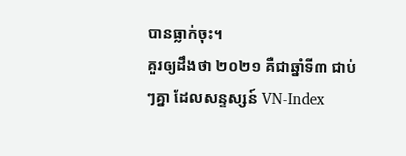បានធ្លាក់ចុះ។
គួរឲ្យដឹងថា ២០២១ គឺជាឆ្នាំទី៣ ជាប់ៗគ្នា ដែលសន្ទស្សន៍ VN-Index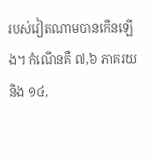របស់វៀតណាមបានកើនឡើង។ កំណើនគឺ ៧,៦ ភាគរយ និង ១៤,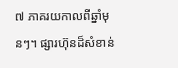៧ ភាគរយកាលពីឆ្នាំមុនៗ។ ផ្សារហ៊ុនដ៏សំខាន់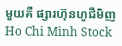មួយគឺ ផ្សារហ៊ុនហូជីមិញ Ho Chi Minh Stock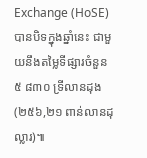Exchange (HoSE) បានបិទក្នុងឆ្នាំនេះ ជាមួយនឹងតម្លៃទីផ្សារចំនួន ៥ ៨៣០ ទ្រីលានដុង (២៥៦,២១ ពាន់លានដុល្លារ)៕